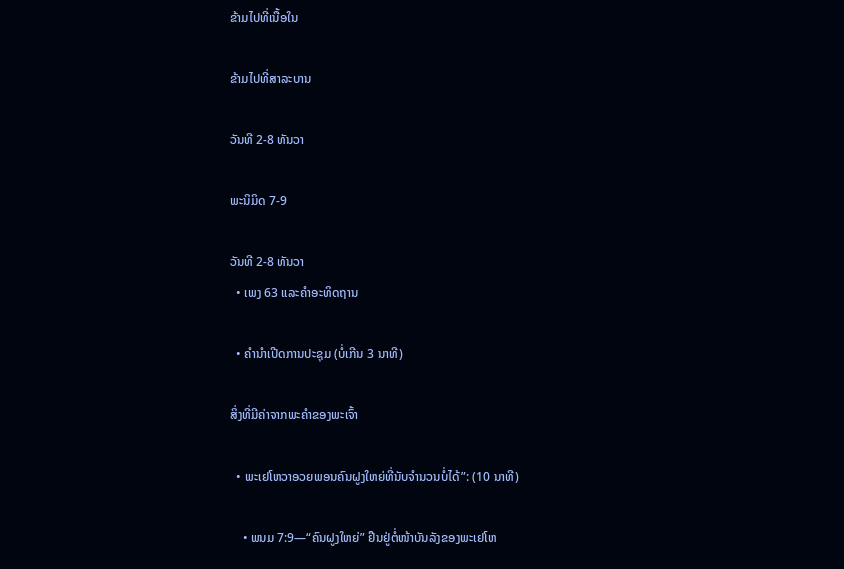ຂ້າມໄປທີ່ເນື້ອໃນ

ຂ້າມໄປທີ່ສາລະບານ

ວັນທີ 2-8 ທັນວາ

ພະນິມິດ 7-9

ວັນທີ 2-8 ທັນວາ
  • ເພງ 63 ແລະຄຳອະທິດຖານ

  • ຄຳນຳເປີດການປະຊຸມ (ບໍ່ເກີນ 3 ນາທີ)

ສິ່ງທີ່ມີຄ່າຈາກພະຄຳຂອງພະເຈົ້າ

  • ພະເຢໂຫວາອວຍພອນຄົນຝູງໃຫຍ່ທີ່ນັບຈຳນວນບໍ່ໄດ້”: (10 ນາທີ)

    • ພນມ 7:9—“ຄົນຝູງໃຫຍ່” ຢືນຢູ່ຕໍ່ໜ້າບັນລັງຂອງພະເຢໂຫ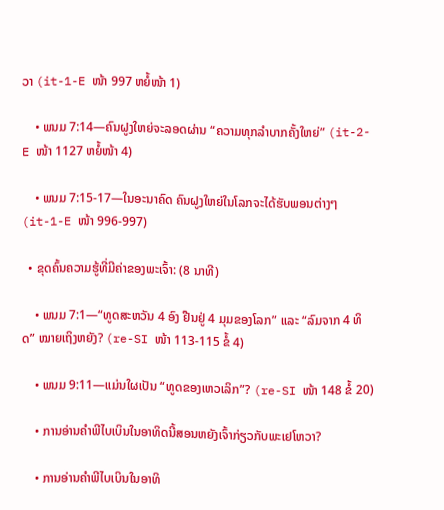ວາ (it-1-E ໜ້າ 997 ຫຍໍ້ໜ້າ 1)

    • ພນມ 7:14—ຄົນຝູງໃຫຍ່ຈະລອດຜ່ານ “ຄວາມທຸກລຳບາກຄັ້ງໃຫຍ່” (it-2-E ໜ້າ 1127 ຫຍໍ້ໜ້າ 4)

    • ພນມ 7:15-17—ໃນອະນາຄົດ ຄົນຝູງໃຫຍ່ໃນໂລກຈະໄດ້ຮັບພອນຕ່າງໆ (it-1-E ໜ້າ 996-997)

  • ຂຸດຄົ້ນຄວາມຮູ້ທີ່ມີຄ່າຂອງພະເຈົ້າ: (8 ນາທີ)

    • ພນມ 7:1—“ທູດສະຫວັນ 4 ອົງ ຢືນຢູ່ 4 ມຸມຂອງໂລກ” ແລະ “ລົມຈາກ 4 ທິດ” ໝາຍເຖິງຫຍັງ? (re-SI ໜ້າ 113-115 ຂໍ້ 4)

    • ພນມ 9:11—ແມ່ນໃຜເປັນ “ທູດຂອງເຫວເລິກ”? (re-SI ໜ້າ 148 ຂໍ້ 20)

    • ການອ່ານຄຳພີໄບເບິນໃນອາທິດນີ້ສອນຫຍັງເຈົ້າກ່ຽວກັບພະເຢໂຫວາ?

    • ການອ່ານຄຳພີໄບເບິນໃນອາທິ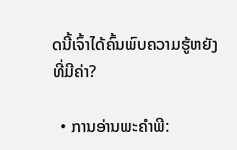ດນີ້ເຈົ້າໄດ້ຄົ້ນພົບຄວາມຮູ້ຫຍັງທີ່ມີຄ່າ?

  • ການອ່ານພະຄຳພີ: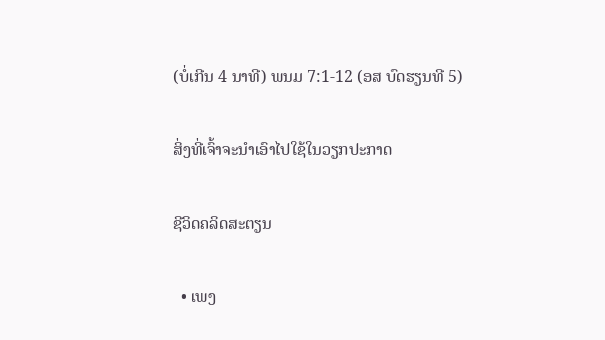(ບໍ່ເກີນ 4 ນາທີ) ພນມ 7:1-12 (ອສ ບົດຮຽນທີ 5)

ສິ່ງທີ່ເຈົ້າຈະນຳເອົາໄປໃຊ້ໃນວຽກປະກາດ

ຊີວິດຄລິດສະຕຽນ

  • ເພງ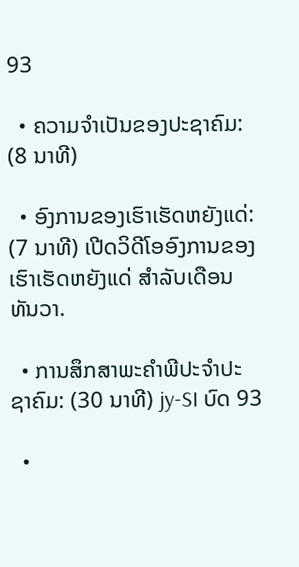93

  • ຄວາມຈຳເປັນຂອງປະຊາຄົມ: (8 ນາທີ)

  • ອົງການຂອງເຮົາເຮັດຫຍັງແດ່: (7 ນາທີ) ເປີດວິດີໂອອົງການຂອງເຮົາເຮັດຫຍັງແດ່ ສຳລັບເດືອນທັນວາ.

  • ການສຶກສາພະຄຳພີປະຈຳປະຊາຄົມ: (30 ນາທີ) jy-SI ບົດ 93

  •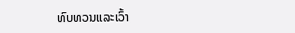ທົບທວນແລະເວົ້າ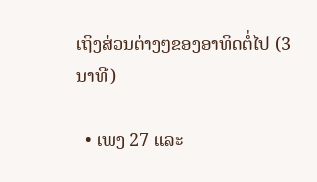ເຖິງສ່ວນຕ່າງໆຂອງອາທິດຕໍ່ໄປ (3 ນາທີ)

  • ເພງ 27 ແລະ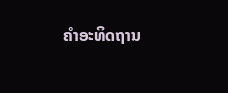ຄຳອະທິດຖານ